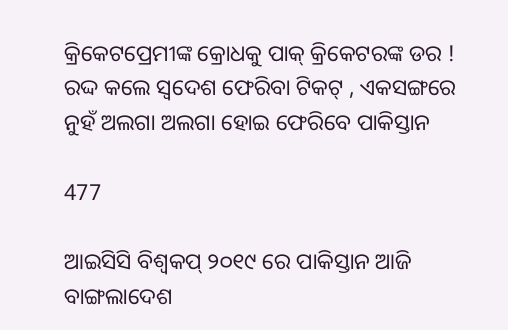କ୍ରିକେଟପ୍ରେମୀଙ୍କ କ୍ରୋଧକୁ ପାକ୍ କ୍ରିକେଟରଙ୍କ ଡର ! ରଦ୍ଦ କଲେ ସ୍ୱଦେଶ ଫେରିବା ଟିକଟ୍ , ଏକସଙ୍ଗରେ ନୁହଁ ଅଲଗା ଅଲଗା ହୋଇ ଫେରିବେ ପାକିସ୍ତାନ

477

ଆଇସିସି ବିଶ୍ୱକପ୍ ୨୦୧୯ ରେ ପାକିସ୍ତାନ ଆଜି ବାଙ୍ଗଲାଦେଶ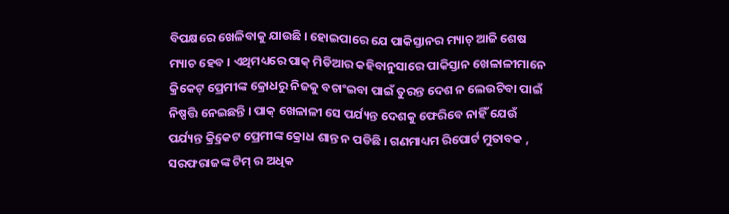ବିପକ୍ଷରେ ଖେଳିବାକୁ ଯାଉଛି । ହୋଇପାରେ ଯେ ପାକିସ୍ତାନର ମ୍ୟାଚ୍ ଆଜି ଶେଷ ମ୍ୟାଚ ହେବ । ଏଥିମଧ୍ୟରେ ପାକ୍ ମିଡିଆର କହିବାନୁସାରେ ପାକିସ୍ତାନ ଖେଳାଳୀମାନେ କ୍ରିକେଟ୍ ପ୍ରେମୀଙ୍କ କ୍ରୋଧରୁ ନିଜକୁ ବଚାଂଇବା ପାଇଁ ତୁରନ୍ତ ଦେଶ ନ ଲେଉଟିବା ପାଇଁ ନିଷ୍ପତ୍ତି ନେଇଛନ୍ତି । ପାକ୍ ଖେଳାଳୀ ସେ ପର୍ଯ୍ୟନ୍ତ ଦେଶକୁ ଫେରିବେ ନାହିଁ ଯେଉଁ ପର୍ଯ୍ୟନ୍ତ କ୍ର୍ରିକେଟ ପ୍ରେମୀଙ୍କ କ୍ରୋଧ ଶାନ୍ତ ନ ପଡିଛି । ଗଣମାଧ୍ୟମ ରିପୋର୍ଟ ମୁତାବକ , ସରଫରାଜଙ୍କ ଟିମ୍ ର ଅଧିକ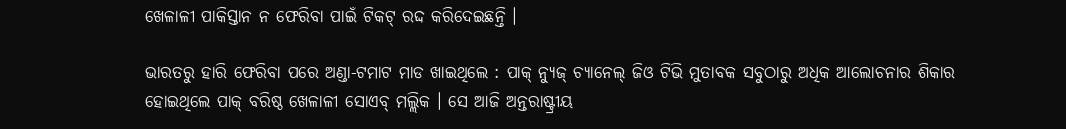ଖେଳାଳୀ ପାକିସ୍ତାନ ନ ଫେରିବା ପାଇଁ ଟିକଟ୍ ରଦ୍ଦ କରିଦେଇଛନ୍ତି ।

ଭାରତରୁ ହାରି ଫେରିବା ପରେ ଅଣ୍ଡା-ଟମାଟ ମାଡ ଖାଇଥିଲେ : ପାକ୍ ନ୍ୟୁଜ୍ ଚ୍ୟାନେଲ୍ ଜିଓ ଟିଭି ମୁତାବକ ସବୁଠାରୁ ଅଧିକ ଆଲୋଚନାର ଶିକାର ହୋଇଥିଲେ ପାକ୍ ବରିଷ୍ଠ ଖେଳାଳୀ ସୋଏବ୍ ମଲ୍ଲିକ । ସେ ଆଜି ଅନ୍ତରାଷ୍ଟ୍ରୀୟ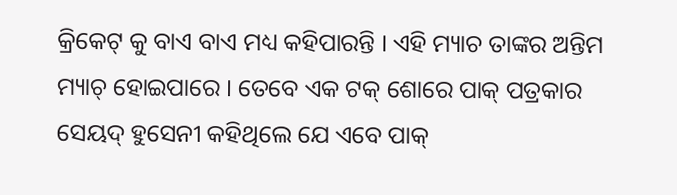କ୍ରିକେଟ୍ କୁ ବାଏ ବାଏ ମଧ୍ୟ କହିପାରନ୍ତି । ଏହି ମ୍ୟାଚ ତାଙ୍କର ଅନ୍ତିମ ମ୍ୟାଚ୍ ହୋଇପାରେ । ତେବେ ଏକ ଟକ୍ ଶୋରେ ପାକ୍ ପତ୍ରକାର ସେୟଦ୍ ହୁସେନୀ କହିଥିଲେ ଯେ ଏବେ ପାକ୍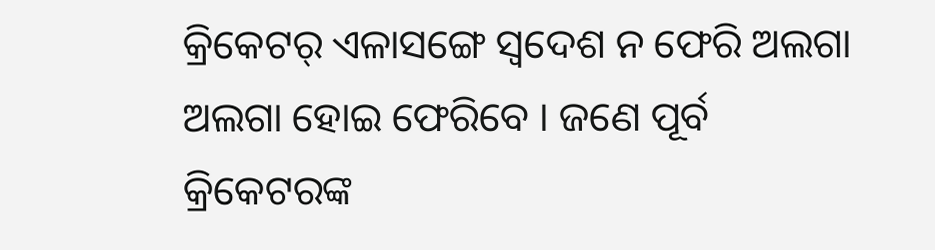କ୍ରିକେଟର୍ ଏଳାସଙ୍ଗେ ସ୍ୱଦେଶ ନ ଫେରି ଅଲଗା ଅଲଗା ହୋଇ ଫେରିବେ । ଜଣେ ପୂର୍ବ କ୍ରିକେଟରଙ୍କ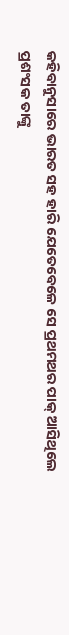କହିବାନୁସାରେ ଭାରତ ସହ ହାରି ଯେତେବେଳେ ସେ ପ୍ରଥମଥର ପାକ୍ ଆସିଥିଲେ ପ୍ରଶଂସକ ତାଙ୍କୁ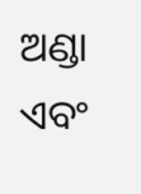ଅଣ୍ଡା ଏବଂ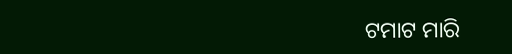ଟମାଟ ମାରି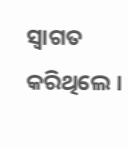ସ୍ୱାଗତ କରିଥିଲେ ।